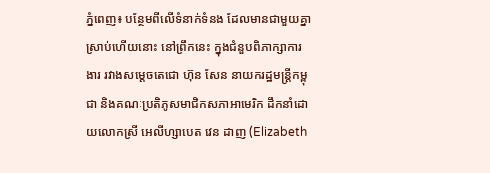ភ្នំពេញ៖ បន្ថែមពីលើទំនាក់ទំនង ដែលមានជាមួយគ្នាស្រាប់ហើយនោះ នៅព្រឹកនេះ ក្នុងជំនួបពិភាក្សាការងារ រវាងសម្តេចតេជោ ហ៊ុន សែន នាយករដ្ឋមន្រ្តីកម្ពុជា និងគណៈប្រតិភូសមាជិកសភាអាមេរិក ដឹកនាំដោយលោកស្រី អេលីហ្សាបេត វេន ដាញ (Elizabeth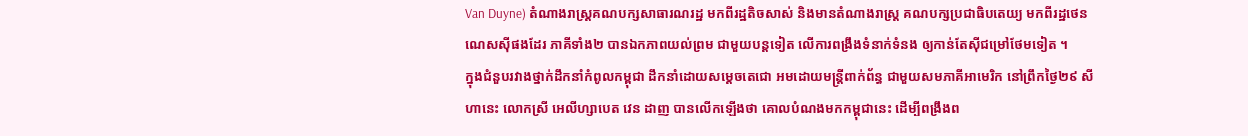Van Duyne) តំណាងរាស្ត្រគណបក្សសាធារណរដ្ឋ មកពីរដ្ឋតិចសាស់ និងមានតំណាងរាស្ត្រ គណបក្សប្រជាធិបតេយ្យ មកពីរដ្ឋថេនណេសស៊ីផងដែរ ភាគីទាំង២ បានឯកភាពយល់ព្រម ជាមួយបន្តទៀត លើការពង្រឹងទំនាក់ទំនង ឲ្យកាន់តែស៊ីជម្រៅថែមទៀត ។
ក្នុងជំនួបរវាងថ្នាក់ដឹកនាំកំពូលកម្ពុជា ដឹកនាំដោយសម្តេចតេជោ អមដោយមន្រ្តីពាក់ព័ន្ធ ជាមួយសមភាគីអាមេរិក នៅព្រឹកថ្ងៃ២៩ សីហានេះ លោកស្រី អេលីហ្សាបេត វេន ដាញ បានលើកឡើងថា គោលបំណងមកកម្ពុជានេះ ដើម្បីពង្រឹងព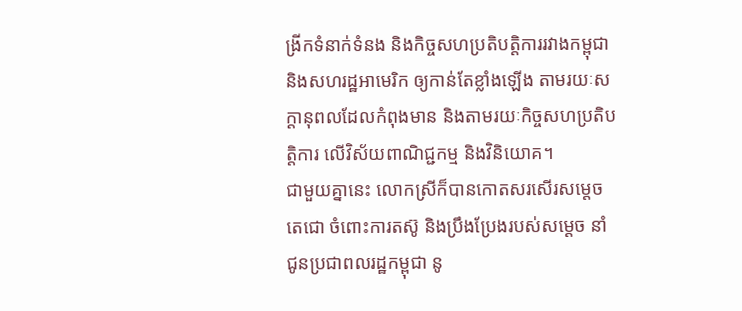ង្រីកទំនាក់ទំនង និងកិច្ចសហប្រតិបត្តិការរវាងកម្ពុជា និងសហរដ្ឋអាមេរិក ឲ្យកាន់តែខ្លាំងឡើង តាមរយៈសក្ដានុពលដែលកំពុងមាន និងតាមរយៈកិច្ចសហប្រតិបត្តិការ លើវិស័យពាណិជ្ជកម្ម និងវិនិយោគ។
ជាមួយគ្នានេះ លោកស្រីក៏បានកោតសរសើរសម្ដេចតេជោ ចំពោះការតស៊ូ និងប្រឹងប្រែងរបស់សម្ដេច នាំជូនប្រជាពលរដ្ឋកម្ពុជា នូ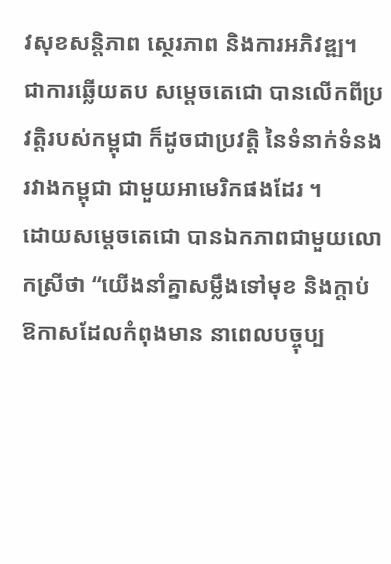វសុខសន្តិភាព ស្ថេរភាព និងការអភិវឌ្ឍ។
ជាការឆ្លើយតប សម្ដេចតេជោ បានលើកពីប្រវត្តិរបស់កម្ពុជា ក៏ដូចជាប្រវត្តិ នៃទំនាក់ទំនងរវាងកម្ពុជា ជាមួយអាមេរិកផងដែរ ។
ដោយសម្ដេចតេជោ បានឯកភាពជាមួយលោកស្រីថា “យើងនាំគ្នាសម្លឹងទៅមុខ និងក្ដាប់ឱកាសដែលកំពុងមាន នាពេលបច្ចុប្ប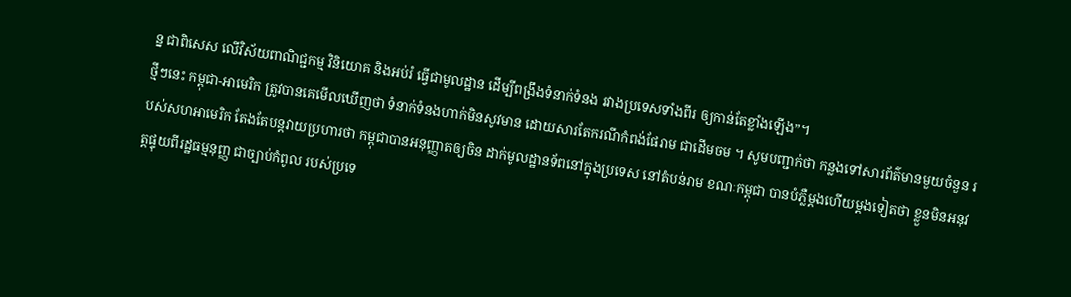ន្ន ជាពិសេស លើវិស័យពាណិជ្ជកម្ម វិនិយោគ និងអប់រំ ធ្វើជាមូលដ្ឋាន ដើម្បីពង្រឹងទំនាក់ទំនង រវាងប្រទេសទាំងពីរ ឲ្យកាន់តែខ្លាំងឡើង”។
ថ្មីៗនេះ កម្ពុជា-អាមេរិក ត្រូវបានគេមើលឃើញថា ទំនាក់ទំនងហាក់មិនសូវមាន ដោយសារតែករណីកំពង់ផែរាម ជាដើមចម ។ សូមបញ្ជាក់ថា កន្លងទៅសារព័ត៌មានមួយចំនួន របស់សហអាមេរិក តែងតែបន្តវាយប្រហារថា កម្ពុជាបានអនុញ្ញាតឲ្យចិន ដាក់មូលដ្ឋានទ័ពនៅក្នុងប្រទេស នៅតំបន់រាម ខណៈកម្ពុជា បានបំភ្លឺម្តងហើយម្តងទៀតថា ខ្លួនមិនអនុវត្តផ្ទុយពីរដ្ឋធម្មនុញ្ញ ជាច្បាប់កំពូល របស់ប្រទេ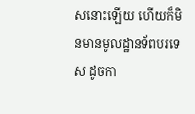សនោះឡើយ ហើយក៏មិនមានមូលដ្ឋានទ័ពបរទេស ដូចកា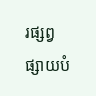រផ្សព្វផ្សាយបំ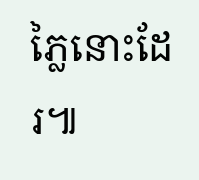ភ្លៃនោះដែរ៕